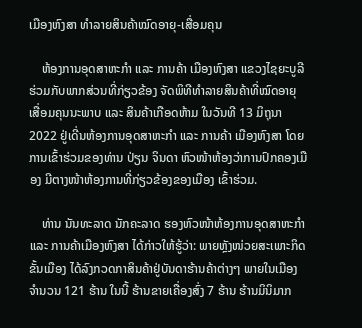ເມືອງຫົງສາ ທຳລາຍສິນຄ້າໝົດອາຍຸ-ເສື່ອມຄຸນ

    ຫ້ອງການອຸດສາຫະກຳ ແລະ ການຄ້າ ເມືອງຫົງສາ ແຂວງໄຊຍະບູລີ ຮ່ວມກັບພາກສ່ວນທີ່ກ່ຽວຂ້ອງ ຈັດພິທີທຳລາຍສິນຄ້າທີ່ໝົດອາຍຸ ເສື່ອມຄຸນນະພາບ ແລະ ສິນຄ້າເກືອດຫ້າມ ໃນວັນທີ 13 ມິຖຸນາ 2022 ຢູ່ເດີ່ນຫ້ອງການອຸດສາຫະກໍາ ແລະ ການຄ້າ ເມືອງຫົງສາ ໂດຍການເຂົ້າຮ່ວມຂອງທ່ານ ປ່ຽນ ຈິນດາ ຫົວໜ້າຫ້ອງວ່າການປົກຄອງເມືອງ ມີຕາງໜ້າຫ້ອງການທີ່ກ່ຽວຂ້ອງຂອງເມືອງ ເຂົ້າຮ່ວມ.

    ທ່ານ ນັນທະລາດ ນັກຄະລາດ ຮອງຫົວໜ້າຫ້ອງການອຸດສາຫະກຳ ແລະ ການຄ້າເມືອງຫົງສາ ໄດ້ກ່າວໃຫ້ຮູ້ວ່າ: ພາຍຫຼັງໜ່ວຍສະເພາະກິດຂັ້ນເມືອງ ໄດ້ລົງກວດກາສິນຄ້າຢູ່ບັນດາຮ້ານຄ້າຕ່າງໆ ພາຍໃນເມືອງ ຈຳນວນ 121 ຮ້ານ ໃນນີ້ ຮ້ານຂາຍເຄື່ອງສົ່ງ 7 ຮ້ານ ຮ້ານມິນິມາກ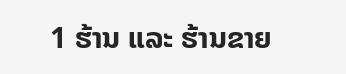1 ຮ້ານ ແລະ ຮ້ານຂາຍ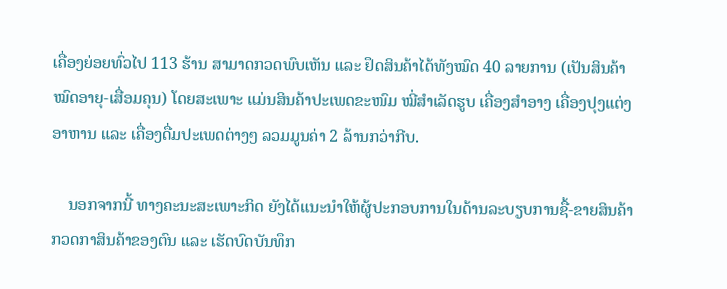ເຄື່ອງຍ່ອຍທົ່ວໄປ 113 ຮ້ານ ສາມາດກວດພົບເຫັນ ແລະ ຢຶດສິນຄ້າໄດ້ທັງໝົດ 40 ລາຍການ (ເປັນສິນຄ້າໝົດອາຍຸ-ເສື່ອມຄຸນ) ໂດຍສະເພາະ ແມ່ນສິນຄ້າປະເພດຂະໜົມ ໝີ່ສໍາເລັດຮູບ ເຄື່ອງສຳອາງ ເຄື່ອງປຸງແຕ່ງອາຫານ ແລະ ເຄື່ອງດື່ມປະເພດຕ່າງໆ ລວມມູນຄ່າ 2 ລ້ານກວ່າກີບ.

    ນອກຈາກນີ້ ທາງຄະນະສະເພາະກິດ ຍັງໄດ້ແນະນໍາໃຫ້ຜູ້ປະກອບການໃນດ້ານລະບຽບການຊື້-ຂາຍສິນຄ້າ ກວດກາສິນຄ້າຂອງຕົນ ແລະ ເຮັດບົດບັນທຶກ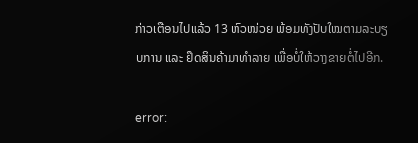ກ່າວເຕືອນໄປແລ້ວ 13 ຫົວໜ່ວຍ ພ້ອມທັງປັບໃໝຕາມລະບຽບການ ແລະ ຢຶດສິນຄ້າມາທຳລາຍ ເພື່ອບໍ່ໃຫ້ວາງຂາຍຕໍ່ໄປອີກ.

error: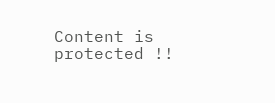Content is protected !!